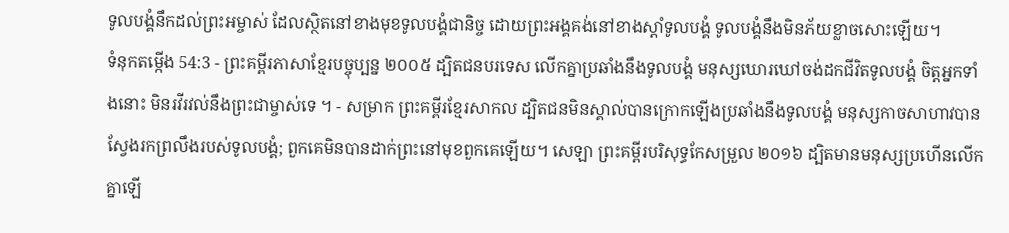ទូលបង្គំនឹកដល់ព្រះអម្ចាស់ ដែលស្ថិតនៅខាងមុខទូលបង្គំជានិច្ច ដោយព្រះអង្គគង់នៅខាងស្ដាំទូលបង្គំ ទូលបង្គំនឹងមិនភ័យខ្លាចសោះឡើយ។
ទំនុកតម្កើង 54:3 - ព្រះគម្ពីរភាសាខ្មែរបច្ចុប្បន្ន ២០០៥ ដ្បិតជនបរទេស លើកគ្នាប្រឆាំងនឹងទូលបង្គំ មនុស្សឃោរឃៅចង់ដកជីវិតទូលបង្គំ ចិត្តអ្នកទាំងនោះ មិនរវីរវល់នឹងព្រះជាម្ចាស់ទេ ។ - សម្រាក ព្រះគម្ពីរខ្មែរសាកល ដ្បិតជនមិនស្គាល់បានក្រោកឡើងប្រឆាំងនឹងទូលបង្គំ មនុស្សកាចសាហាវបានស្វែងរកព្រលឹងរបស់ទូលបង្គំ; ពួកគេមិនបានដាក់ព្រះនៅមុខពួកគេឡើយ។ សេឡា ព្រះគម្ពីរបរិសុទ្ធកែសម្រួល ២០១៦ ដ្បិតមានមនុស្សប្រហើនលើកគ្នាឡើ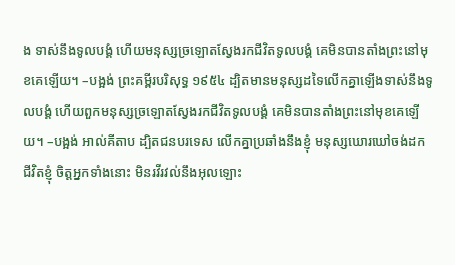ង ទាស់នឹងទូលបង្គំ ហើយមនុស្សច្រឡោតស្វែងរកជីវិតទូលបង្គំ គេមិនបានតាំងព្រះនៅមុខគេឡើយ។ –បង្អង់ ព្រះគម្ពីរបរិសុទ្ធ ១៩៥៤ ដ្បិតមានមនុស្សដទៃលើកគ្នាឡើងទាស់នឹងទូលបង្គំ ហើយពួកមនុស្សច្រឡោតស្វែងរកជីវិតទូលបង្គំ គេមិនបានតាំងព្រះនៅមុខគេឡើយ។ –បង្អង់ អាល់គីតាប ដ្បិតជនបរទេស លើកគ្នាប្រឆាំងនឹងខ្ញុំ មនុស្សឃោរឃៅចង់ដកជីវិតខ្ញុំ ចិត្តអ្នកទាំងនោះ មិនរវីរវល់នឹងអុលឡោះ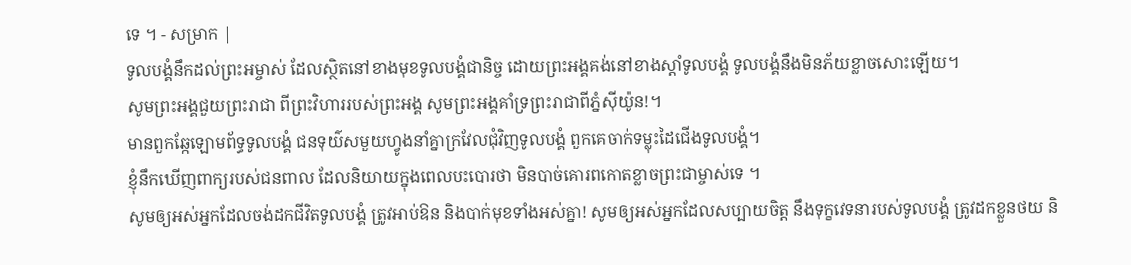ទេ ។ - សម្រាក |
ទូលបង្គំនឹកដល់ព្រះអម្ចាស់ ដែលស្ថិតនៅខាងមុខទូលបង្គំជានិច្ច ដោយព្រះអង្គគង់នៅខាងស្ដាំទូលបង្គំ ទូលបង្គំនឹងមិនភ័យខ្លាចសោះឡើយ។
សូមព្រះអង្គជួយព្រះរាជា ពីព្រះវិហាររបស់ព្រះអង្គ សូមព្រះអង្គគាំទ្រព្រះរាជាពីភ្នំស៊ីយ៉ូន!។
មានពួកឆ្កែឡោមព័ទ្ធទូលបង្គំ ជនទុយ៌សមួយហ្វូងនាំគ្នាក្រវែលជុំវិញទូលបង្គំ ពួកគេចាក់ទម្លុះដៃជើងទូលបង្គំ។
ខ្ញុំនឹកឃើញពាក្យរបស់ជនពាល ដែលនិយាយក្នុងពេលបះបោរថា មិនបាច់គោរពកោតខ្លាចព្រះជាម្ចាស់ទេ ។
សូមឲ្យអស់អ្នកដែលចង់ដកជីវិតទូលបង្គំ ត្រូវអាប់ឱន និងបាក់មុខទាំងអស់គ្នា! សូមឲ្យអស់អ្នកដែលសប្បាយចិត្ត នឹងទុក្ខវេទនារបស់ទូលបង្គំ ត្រូវដកខ្លួនថយ និ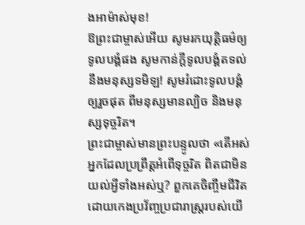ងអាម៉ាស់មុខ!
ឱព្រះជាម្ចាស់អើយ សូមរកយុត្តិធម៌ឲ្យទូលបង្គំផង សូមកាន់ក្ដីទូលបង្គំតទល់នឹងមនុស្សទមិឡ! សូមរំដោះទូលបង្គំឲ្យរួចផុត ពីមនុស្សមានល្បិច និងមនុស្សទុច្ចរិត។
ព្រះជាម្ចាស់មានព្រះបន្ទូលថា «តើអស់អ្នកដែលប្រព្រឹត្តអំពើទុច្ចរិត ពិតជាមិនយល់អ្វីទាំងអស់ឬ? ពួកគេចិញ្ចឹមជីវិត ដោយកេងប្រវ័ញ្ចប្រជារាស្ដ្ររបស់យើ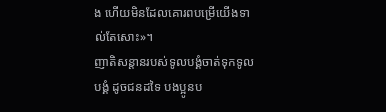ង ហើយមិនដែលគោរពបម្រើយើងទាល់តែសោះ»។
ញាតិសន្ដានរបស់ទូលបង្គំចាត់ទុកទូលបង្គំ ដូចជនដទៃ បងប្អូនប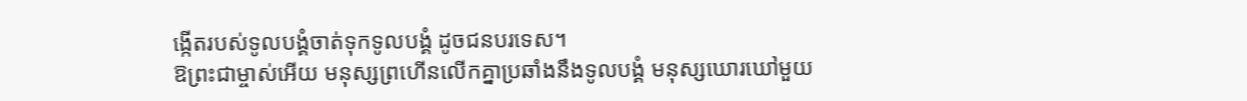ង្កើតរបស់ទូលបង្គំចាត់ទុកទូលបង្គំ ដូចជនបរទេស។
ឱព្រះជាម្ចាស់អើយ មនុស្សព្រហើនលើកគ្នាប្រឆាំងនឹងទូលបង្គំ មនុស្សឃោរឃៅមួយ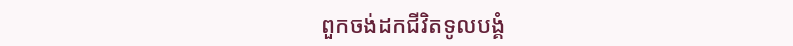ពួកចង់ដកជីវិតទូលបង្គំ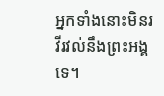អ្នកទាំងនោះមិនរវីរវល់នឹងព្រះអង្គទេ។